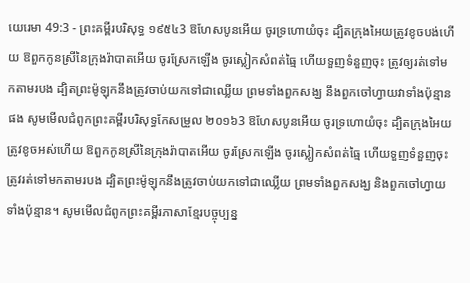យេរេមា 49:3 - ព្រះគម្ពីរបរិសុទ្ធ ១៩៥៤3 ឱហែសបូនអើយ ចូរទ្រហោយំចុះ ដ្បិតក្រុងអៃយត្រូវខូចបង់ហើយ ឱពួកកូនស្រីនៃក្រុងរ៉ាបាតអើយ ចូរស្រែកឡើង ចូរស្លៀកសំពត់ធ្មៃ ហើយទួញទំនួញចុះ ត្រូវឲ្យរត់ទៅមកតាមរបង ដ្បិតព្រះម៉ូឡុកនឹងត្រូវចាប់យកទៅជាឈ្លើយ ព្រមទាំងពួកសង្ឃ នឹងពួកចៅហ្វាយវាទាំងប៉ុន្មានផង សូមមើលជំពូកព្រះគម្ពីរបរិសុទ្ធកែសម្រួល ២០១៦3 ឱហែសបូនអើយ ចូរទ្រហោយំចុះ ដ្បិតក្រុងអៃយត្រូវខូចអស់ហើយ ឱពួកកូនស្រីនៃក្រុងរ៉ាបាតអើយ ចូរស្រែកឡើង ចូរស្លៀកសំពត់ធ្មៃ ហើយទួញទំនួញចុះ ត្រូវរត់ទៅមកតាមរបង ដ្បិតព្រះម៉ូឡុកនឹងត្រូវចាប់យកទៅជាឈ្លើយ ព្រមទាំងពួកសង្ឃ និងពួកចៅហ្វាយទាំងប៉ុន្មាន។ សូមមើលជំពូកព្រះគម្ពីរភាសាខ្មែរបច្ចុប្បន្ន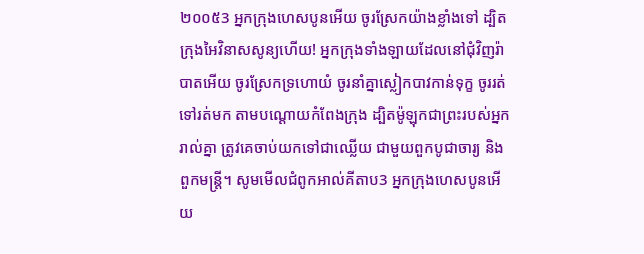២០០៥3 អ្នកក្រុងហេសបូនអើយ ចូរស្រែកយ៉ាងខ្លាំងទៅ ដ្បិតក្រុងអៃវិនាសសូន្យហើយ! អ្នកក្រុងទាំងឡាយដែលនៅជុំវិញរ៉ាបាតអើយ ចូរស្រែកទ្រហោយំ ចូរនាំគ្នាស្លៀកបាវកាន់ទុក្ខ ចូររត់ទៅរត់មក តាមបណ្ដោយកំពែងក្រុង ដ្បិតម៉ូឡុកជាព្រះរបស់អ្នករាល់គ្នា ត្រូវគេចាប់យកទៅជាឈ្លើយ ជាមួយពួកបូជាចារ្យ និងពួកមន្ត្រី។ សូមមើលជំពូកអាល់គីតាប3 អ្នកក្រុងហេសបូនអើយ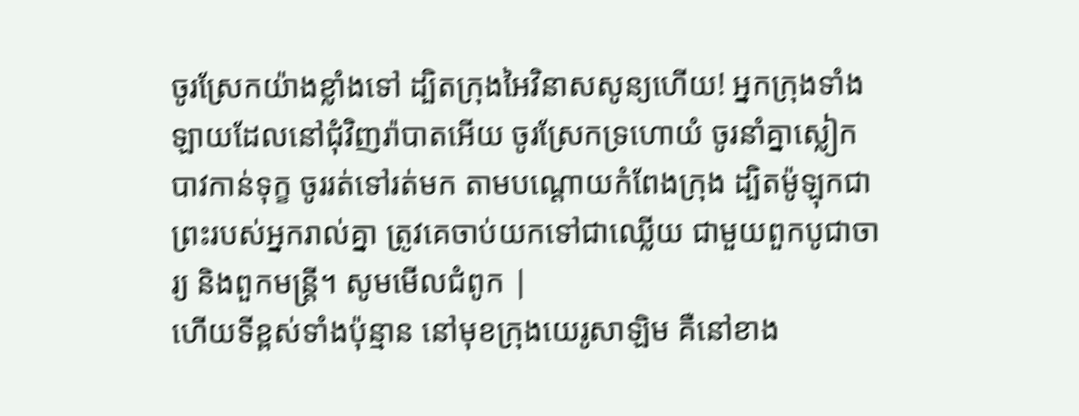ចូរស្រែកយ៉ាងខ្លាំងទៅ ដ្បិតក្រុងអៃវិនាសសូន្យហើយ! អ្នកក្រុងទាំងឡាយដែលនៅជុំវិញរ៉ាបាតអើយ ចូរស្រែកទ្រហោយំ ចូរនាំគ្នាស្លៀកបាវកាន់ទុក្ខ ចូររត់ទៅរត់មក តាមបណ្ដោយកំពែងក្រុង ដ្បិតម៉ូឡុកជាព្រះរបស់អ្នករាល់គ្នា ត្រូវគេចាប់យកទៅជាឈ្លើយ ជាមួយពួកបូជាចារ្យ និងពួកមន្ត្រី។ សូមមើលជំពូក |
ហើយទីខ្ពស់ទាំងប៉ុន្មាន នៅមុខក្រុងយេរូសាឡិម គឺនៅខាង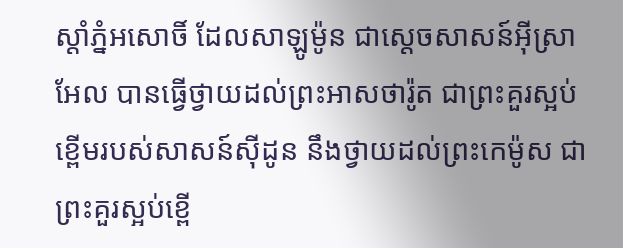ស្តាំភ្នំអសោចិ៍ ដែលសាឡូម៉ូន ជាស្តេចសាសន៍អ៊ីស្រាអែល បានធ្វើថ្វាយដល់ព្រះអាសថារ៉ូត ជាព្រះគួរស្អប់ខ្ពើមរបស់សាសន៍ស៊ីដូន នឹងថ្វាយដល់ព្រះកេម៉ូស ជាព្រះគួរស្អប់ខ្ពើ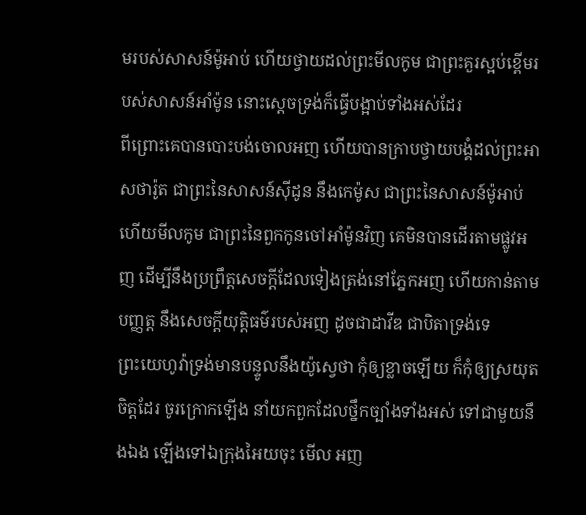មរបស់សាសន៍ម៉ូអាប់ ហើយថ្វាយដល់ព្រះមីលកូម ជាព្រះគួរស្អប់ខ្ពើមរបស់សាសន៍អាំម៉ូន នោះស្តេចទ្រង់ក៏ធ្វើបង្អាប់ទាំងអស់ដែរ
ពីព្រោះគេបានបោះបង់ចោលអញ ហើយបានក្រាបថ្វាយបង្គំដល់ព្រះអាសថារ៉ូត ជាព្រះនៃសាសន៍ស៊ីដូន នឹងកេម៉ូស ជាព្រះនៃសាសន៍ម៉ូអាប់ ហើយមីលកូម ជាព្រះនៃពួកកូនចៅអាំម៉ូនវិញ គេមិនបានដើរតាមផ្លូវអញ ដើម្បីនឹងប្រព្រឹត្តសេចក្ដីដែលទៀងត្រង់នៅភ្នែកអញ ហើយកាន់តាមបញ្ញត្ត នឹងសេចក្ដីយុត្តិធម៌របស់អញ ដូចជាដាវីឌ ជាបិតាទ្រង់ទេ
ព្រះយេហូវ៉ាទ្រង់មានបន្ទូលនឹងយ៉ូស្វេថា កុំឲ្យខ្លាចឡើយ ក៏កុំឲ្យស្រយុតចិត្តដែរ ចូរក្រោកឡើង នាំយកពួកដែលថ្នឹកច្បាំងទាំងអស់ ទៅជាមួយនឹងឯង ឡើងទៅឯក្រុងអៃយចុះ មើល អញ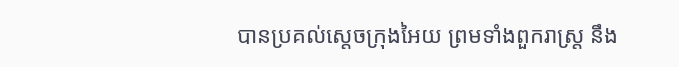បានប្រគល់ស្តេចក្រុងអៃយ ព្រមទាំងពួករាស្ត្រ នឹង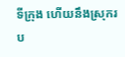ទីក្រុង ហើយនឹងស្រុករប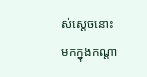ស់ស្តេចនោះ មកក្នុងកណ្តា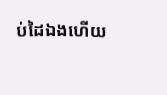ប់ដៃឯងហើយ